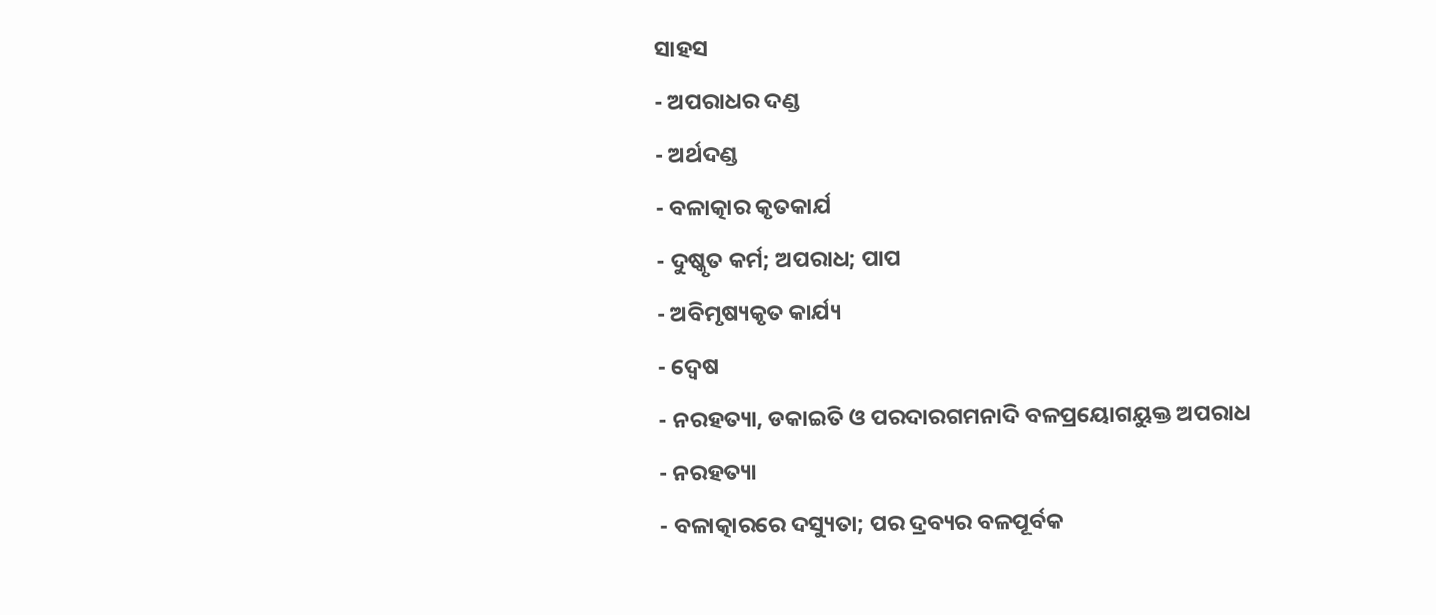ସାହସ
- ଅପରାଧର ଦଣ୍ଡ
- ଅର୍ଥଦଣ୍ଡ
- ବଳାତ୍କାର କୃତକାର୍ଯ
- ଦୁଷ୍କୃତ କର୍ମ; ଅପରାଧ; ପାପ
- ଅବିମୃଷ୍ୟକୃତ କାର୍ଯ୍ୟ
- ଦ୍ଵେଷ
- ନରହତ୍ୟା, ଡକାଇତି ଓ ପରଦାରଗମନାଦି ବଳପ୍ରୟୋଗୟୁକ୍ତ ଅପରାଧ
- ନରହତ୍ୟା
- ବଳାତ୍କାରରେ ଦସ୍ୟୁତା; ପର ଦ୍ରବ୍ୟର ବଳପୂର୍ବକ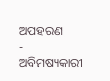ଅପହରଣ
- ଅବିମଷ୍ୟକାରୀ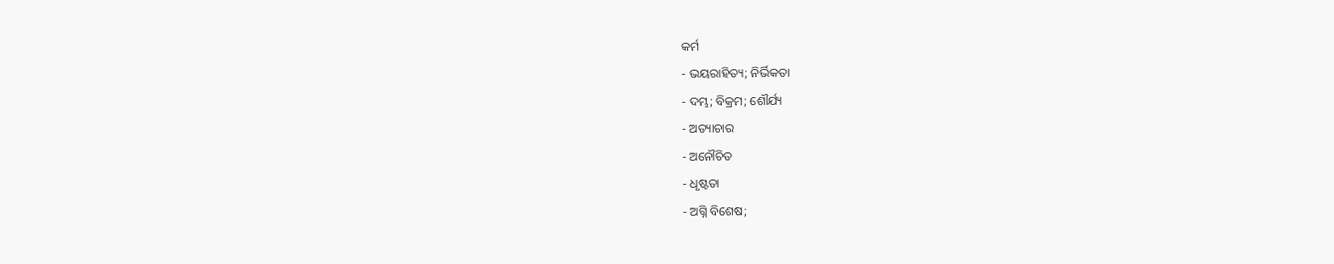କର୍ମ
- ଭୟରାହିତ୍ୟ; ନିର୍ଭିକତା
- ଦମ୍ଭ; ବିକ୍ରମ; ଶୌର୍ଯ୍ୟ
- ଅତ୍ୟାଚାର
- ଅନୌଚିତ
- ଧୃଷ୍ଟତା
- ଅଗ୍ନି ବିଶେଷ;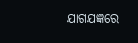ଯାଗଯଜ୍ଞରେ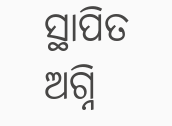ସ୍ଥାପିତ ଅଗ୍ନି